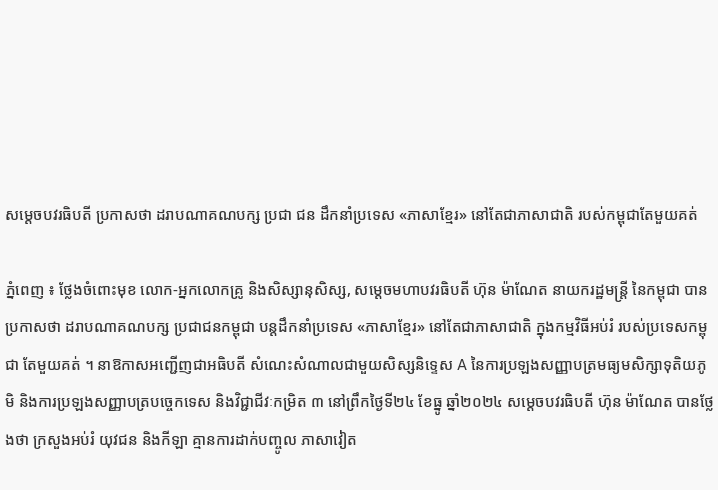សម្តេចបវរធិបតី ប្រកាសថា ដរាបណាគណបក្ស ប្រជា ជន ដឹកនាំប្រទេស «ភាសាខ្មែរ» នៅតែជាភាសាជាតិ របស់កម្ពុជាតែមួយគត់

ភ្នំពេញ ៖ ថ្លែងចំពោះមុខ លោក-អ្នកលោកគ្រូ និងសិស្សានុសិស្ស, សម្តេចមហាបវរធិបតី ហ៊ុន ម៉ាណែត នាយករដ្ឋមន្ត្រី នៃកម្ពុជា បានប្រកាសថា ដរាបណាគណបក្ស ប្រជាជនកម្ពុជា បន្ដដឹកនាំប្រទេស «ភាសាខ្មែរ» នៅតែជាភាសាជាតិ ក្នុងកម្មវិធីអប់រំ របស់ប្រទេសកម្ពុជា តែមួយគត់ ។ នាឱកាសអញ្ជើញជាអធិបតី សំណេះសំណាលជាមួយសិស្សនិទ្ទេស A នៃការប្រឡងសញ្ញាបត្រមធ្យមសិក្សាទុតិយភូមិ និងការប្រឡងសញ្ញាបត្របច្ចេកទេស និងវិជ្ជាជីវៈកម្រិត ៣ នៅព្រឹកថ្ងៃទី២៤ ខែធ្នូ ឆ្នាំ២០២៤ សម្តេចបវរធិបតី ហ៊ុន ម៉ាណែត បានថ្លែងថា ក្រសួងអប់រំ យុវជន និងកីឡា គ្មានការដាក់បញ្ចូល ភាសាវៀត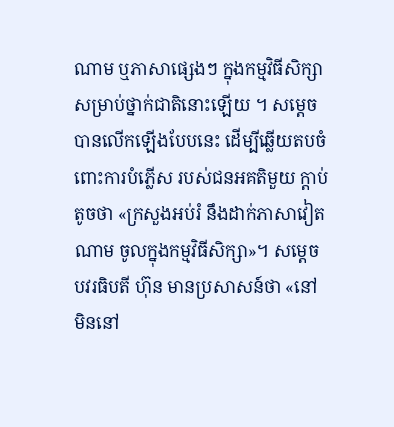ណាម ឬភាសាផ្សេងៗ ក្នុងកម្មវិធីសិក្សា សម្រាប់ថ្នាក់ជាតិនោះឡើយ ។ សម្ដេច បានលើកឡើងបែបនេះ ដើម្បីឆ្លើយតបចំពោះការបំភ្លើស របស់ជនអគតិមួយ ក្តាប់តូចថា «ក្រសួងអប់រំ នឹងដាក់ភាសាវៀតណាម ចូលក្នុងកម្មវិធីសិក្សា»។ សម្តេចបវរធិបតី ហ៊ុន មានប្រសាសន៍ថា «នៅមិននៅ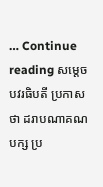… Continue reading សម្តេចបវរធិបតី ប្រកាសថា ដរាបណាគណបក្ស ប្រ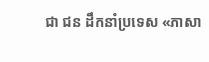ជា ជន ដឹកនាំប្រទេស «ភាសា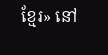ខ្មែរ» នៅ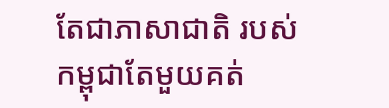តែជាភាសាជាតិ របស់កម្ពុជាតែមួយគត់